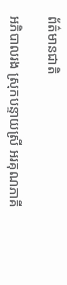ព័ត៌មានជាតិ

អភិបាលរង ស្រុកបន្ទាយស្រី អរគុណភាគី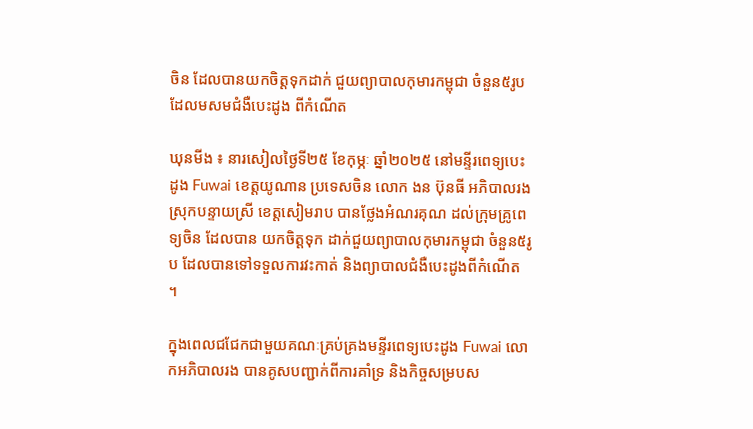ចិន ដែលបានយកចិត្តទុកដាក់ ជួយព្យាបាលកុមារកម្ពុជា ចំនួន៥រូប ដែលមសមជំងឺបេះដូង ពីកំណើត

ឃុនមីង ៖ នារសៀលថ្ងៃទី២៥ ខែកុម្ភៈ ឆ្នាំ២០២៥ នៅមន្ទីរពេទ្យបេះដូង Fuwai ខេត្តយូណាន ប្រទេសចិន លោក ងន ប៊ុនធី អភិបាលរងស្រុកបន្ទាយស្រី ខេត្តសៀមរាប បានថ្លែងអំណរគុណ ដល់ក្រុមគ្រូពេទ្យចិន ដែលបាន យកចិត្តទុក ដាក់ជួយព្យាបាលកុមារកម្ពុជា ចំនួន៥រូប ដែលបានទៅទទួលការវះកាត់ និងព្យាបាលជំងឺបេះដូងពីកំណើត ។

ក្នុងពេលជជែកជាមួយគណៈគ្រប់គ្រងមន្ទីរពេទ្យបេះដូង Fuwai លោកអភិបាលរង បានគូសបញ្ជាក់ពីការគាំទ្រ និងកិច្ចសម្របស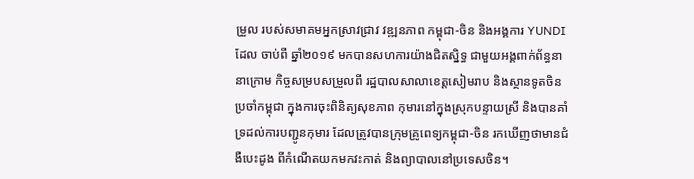ម្រួល របស់សមាគមអ្នកស្រាវជ្រាវ វឌ្ឍនភាព កម្ពុជា-ចិន និងអង្គការ YUNDI ដែល ចាប់ពី ឆ្នាំ២០១៩ មកបានសហការយ៉ាងជិតស្និទ្ធ ជាមួយអង្គពាក់ព័ន្ធនានាក្រោម កិច្ចសម្របសម្រួលពី រដ្ឋបាលសាលាខេត្តសៀមរាប និងស្ថានទូតចិនប្រចាំកម្ពុជា ក្នុងការចុះពិនិត្យសុខភាព កុមារនៅក្នុងស្រុកបន្ទាយស្រី និងបានគាំទ្រដល់ការបញ្ជូនកុមារ ដែលត្រូវបានក្រុមគ្រូពេទ្យកម្ពុជា-ចិន រកឃើញថាមានជំងឺបេះដូង ពីកំណើតយកមកវះកាត់ និងព្យាបាលនៅប្រទេសចិន។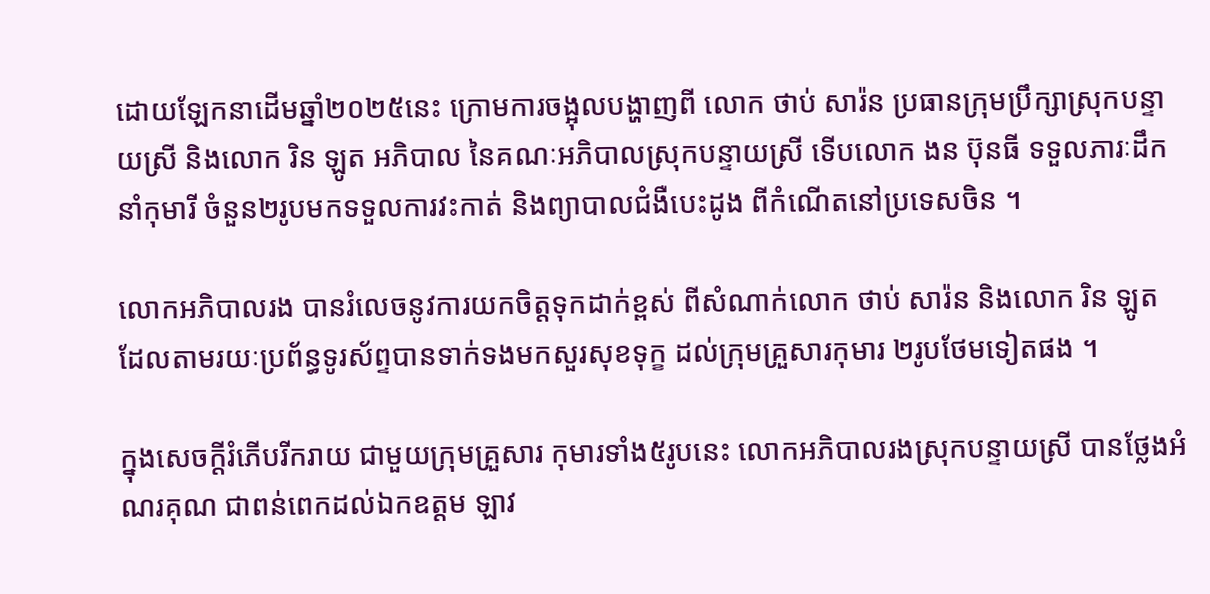ដោយឡែកនាដើមឆ្នាំ២០២៥នេះ ក្រោមការចង្អុលបង្ហាញពី លោក ថាប់ សារ៉ន ប្រធានក្រុមប្រឹក្សាស្រុកបន្ទាយស្រី និងលោក រិន ឡូត អភិបាល នៃគណៈអភិបាលស្រុកបន្ទាយស្រី ទើបលោក ងន ប៊ុនធី ទទួលភារៈដឹកនាំកុមារី ចំនួន២រូបមកទទួលការវះកាត់ និងព្យាបាលជំងឺបេះដូង ពីកំណើតនៅប្រទេសចិន ។

លោកអភិបាលរង បានរំលេចនូវការយកចិត្តទុកដាក់ខ្ពស់ ពីសំណាក់លោក ថាប់ សារ៉ន និងលោក រិន ឡូត ដែលតាមរយៈប្រព័ន្ធទូរស័ព្ទបានទាក់ទងមកសួរសុខទុក្ខ ដល់ក្រុមគ្រួសារកុមារ ២រូបថែមទៀតផង ។

ក្នុងសេចក្តីរំភើបរីករាយ ជាមួយក្រុមគ្រួសារ កុមារទាំង៥រូបនេះ លោកអភិបាលរងស្រុកបន្ទាយស្រី បានថ្លែងអំណរគុណ ជាពន់ពេកដល់ឯកឧត្តម ឡាវ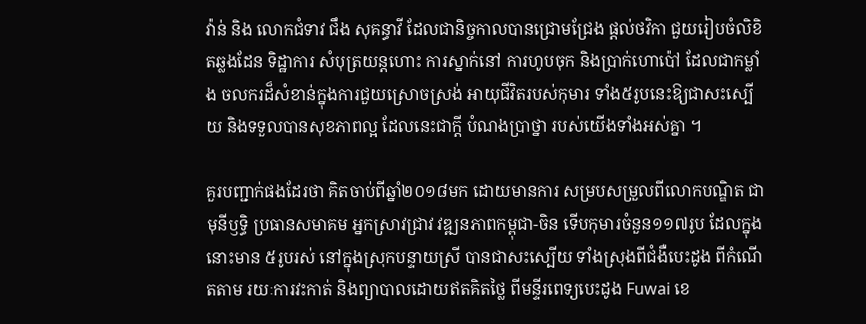វ៉ាន់ និង លោកជំទាវ ជឹង សុគន្ធាវី ដែលជានិច្ចកាលបានជ្រោមជ្រែង ផ្តល់ថវិកា ជួយរៀបចំលិខិតឆ្លងដែន ទិដ្ឋាការ សំបុត្រយន្តហោះ ការស្នាក់នៅ ការហូបចុក និងប្រាក់ហោប៉ៅ ដែលជាកម្លាំង ចលករដ៏សំខាន់ក្នុងការជួយស្រោចស្រង់ អាយុជីវិតរបស់កុមារ ទាំង៥រូបនេះឱ្យជាសះស្បើយ និងទទួលបានសុខភាពល្អ ដែលនេះជាក្តី បំណងប្រាថ្នា របស់យើងទាំងអស់គ្នា ។

គួរបញ្ជាក់ផងដែរថា គិតចាប់ពីឆ្នាំ២០១៨មក ដោយមានការ សម្របសម្រួលពីលោកបណ្ឌិត ជា មុនីឫទ្ធិ ប្រធានសមាគម អ្នកស្រាវជ្រាវ វឌ្ឍនភាពកម្ពុជា-ចិន ទើបកុមារចំនួន១១៧រូប ដែលក្នុងនោះមាន ៥រូបរស់ នៅក្នុងស្រុកបន្ទាយស្រី បានជាសះស្បើយ ទាំងស្រុងពីជំងឺបេះដូង ពីកំណើតតាម រយៈការវះកាត់ និងព្យាបាលដោយឥតគិតថ្លៃ ពីមន្ទីរពេទ្យបេះដូង Fuwai ខេ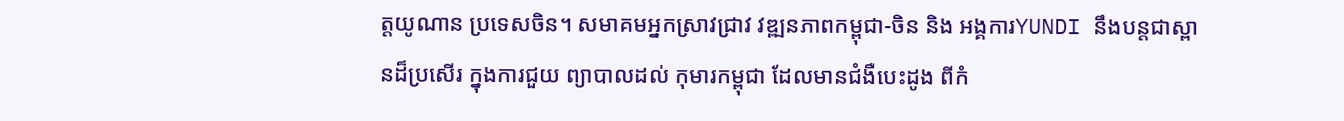ត្តយូណាន ប្រទេសចិន។ សមាគមអ្នកស្រាវជ្រាវ វឌ្ឍនភាពកម្ពុជា-ចិន និង អង្គការYUNDI នឹងបន្តជាស្ពានដ៏ប្រសើរ ក្នុងការជួយ ព្យាបាលដល់ កុមារកម្ពុជា ដែលមានជំងឺបេះដូង ពីកំ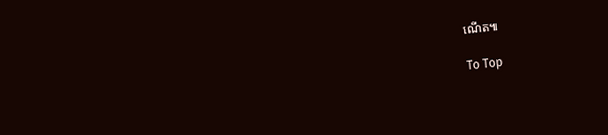ណើត៕

To Top